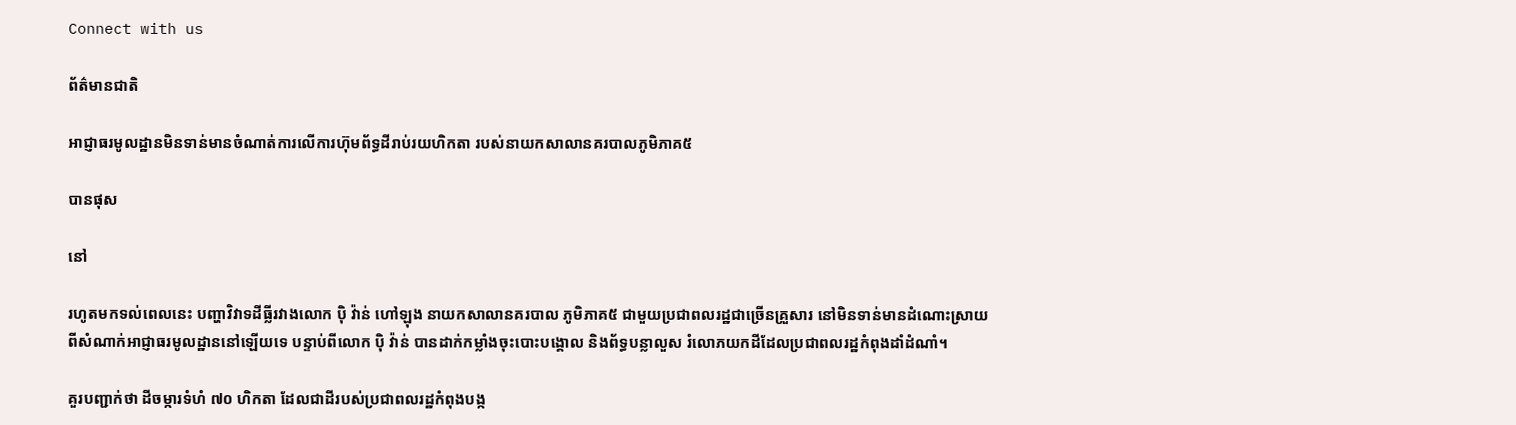Connect with us

ព័ត៌មានជាតិ

អាជ្ញាធរមូលដ្ឋានមិនទាន់មានចំណាត់ការលើការហ៊ុមព័ទ្ធដីរាប់រយហិកតា របស់នាយកសាលានគរបាលភូមិភាគ៥

បានផុស

នៅ

រហូតមកទល់ពេលនេះ បញ្ហាវិវាទដីធ្លីរវាងលោក បុិ វ៉ាន់ ហៅឡុង នាយកសាលានគរបាល ភូមិភាគ៥ ជាមួយប្រជាពលរដ្ឋជាច្រើនគ្រួសារ នៅមិនទាន់មានដំណោះស្រាយពីសំណាក់អាជ្ញាធរមូលដ្ឋាននៅឡើយទេ បន្ទាប់ពីលោក បុិ វ៉ាន់ បានដាក់កម្លាំងចុះបោះបង្គោល និងព័ទ្ធបន្លាលួស រំលោភយកដីដែលប្រជាពលរដ្ឋកំពុងដាំដំណាំ។

គួរបញ្ជាក់ថា ដីចម្ការទំហំ ៧០ ហិកតា ដែលជាដីរបស់ប្រជាពលរដ្ឋកំពុងបង្ក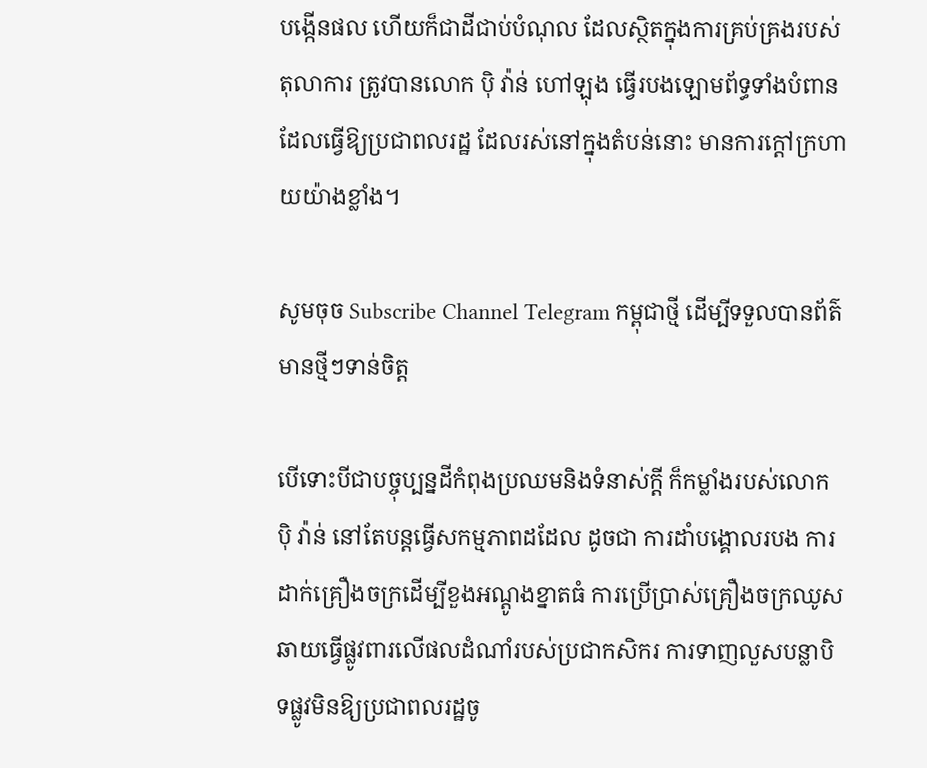បង្កើនផល ហើយក៏ជាដីជាប់បំណុល ដែលស្ថិតក្នុងការគ្រប់គ្រងរបស់តុលាការ ត្រូវបានលោក បុិ វ៉ាន់ ហៅឡុង ធ្វើរបងឡោមព័ទ្ធទាំងបំពាន ដែលធ្វើឱ្យប្រជាពលរដ្ឋ ដែលរស់នៅក្នុងតំបន់នោះ មានការក្តៅក្រហាយយ៉ាងខ្លាំង។

សូមចុច Subscribe Channel Telegram កម្ពុជាថ្មី ដើម្បីទទួលបានព័ត៌មានថ្មីៗទាន់ចិត្ត

បើទោះបីជាបច្ចុប្បន្នដីកំពុងប្រឈមនិងទំនាស់ក្តី ក៏កម្លាំងរបស់លោក បុិ វ៉ាន់ នៅតែបន្តធ្វើសកម្មភាពដដែល ដូចជា ការដាំបង្គោលរបង ការដាក់គ្រឿងចក្រដើម្បីខួងអណ្តូងខ្នាតធំ ការប្រើប្រាស់គ្រឿងចក្រឈូសឆាយធ្វើផ្លូវពារលើផលដំណាំរបស់ប្រជាកសិករ ការទាញលួសបន្លាបិទផ្លូវមិនឱ្យប្រជាពលរដ្ឋចូ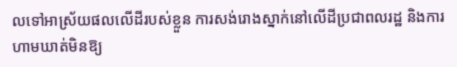លទៅអាស្រ័យផលលើដីរបស់ខ្លួន ការសង់រោងស្នាក់នៅលើដីប្រជាពលរដ្ឋ និងការហាមឃាត់មិនឱ្យ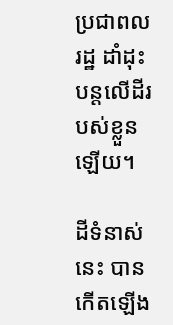ប្រជាពលរដ្ឋ ដាំដុះបន្តលើដីរបស់ខ្លួនឡើយ។

ដីទំនាស់នេះ បានកើតឡើង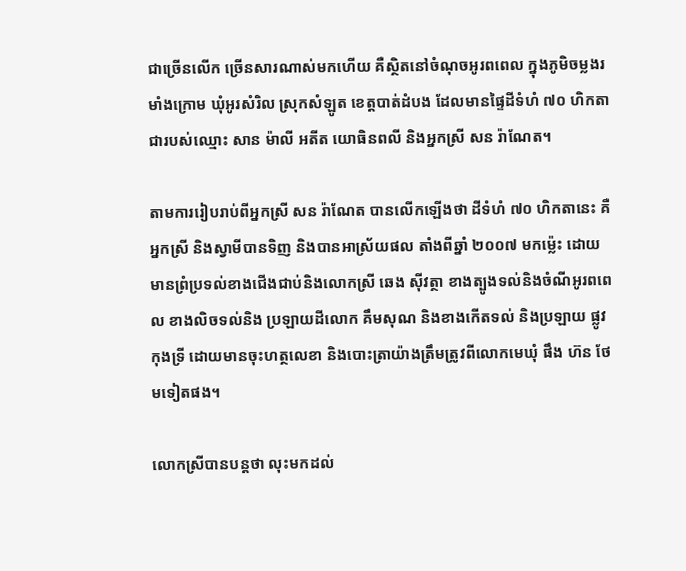ជាច្រើនលើក ច្រើនសារណាស់មកហើយ គឺស្ថិតនៅចំណុចអូរពពេល ក្នុងភូមិចម្លងរមាំងក្រោម ឃុំអូរសំរិល ស្រុកសំឡូត ខេត្តបាត់ដំបង ដែលមានផ្ទៃដីទំហំ ៧០ ហិកតា ជារបស់ឈ្មោះ សាន ម៉ាលី អតីត យោធិនពលី និងអ្នកស្រី សន រ៉ាណែត។

តាមការរៀបរាប់ពីអ្នកស្រី សន រ៉ាណែត បានលើកឡើងថា ដីទំហំ ៧០ ហិកតានេះ គឺអ្នកស្រី និងស្វាមីបានទិញ និងបានអាស្រ័យផល តាំងពីឆ្នាំ ២០០៧ មកម្ល៉េះ ដោយមានព្រំប្រទល់ខាងជើងជាប់និងលោកស្រី ឆេង សុីវត្ថា ខាងត្បូងទល់និងចំណីអូរពពេល ខាងលិចទល់និង ប្រឡាយដីលោក គឹមសុណ និងខាងកើតទល់ និងប្រឡាយ ផ្លូវកុងទ្រី ដោយមានចុះហត្ថលេខា និងបោះត្រាយ៉ាងត្រឹមត្រូវពីលោកមេឃុំ ផឹង ហ៊ន ថែមទៀតផង។

លោកស្រីបានបន្តថា លុះមកដល់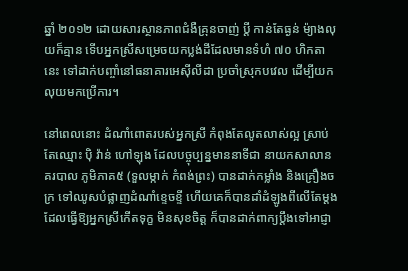ឆ្នាំ ២០១២ ដោយសារស្ថានភាពជំងឺគ្រុនចាញ់ ប្តី កាន់តែធ្ងន់ ម៉្យាងលុយក៏គ្មាន ទើបអ្នកស្រីសម្រេចយកប្លង់ដីដែលមានទំហំ ៧០ ហិកតានេះ ទៅដាក់បញ្ចាំនៅធនាគារអេសុីលីដា ប្រចាំស្រុកបវេល ដើម្បីយកលុយមកប្រើការ។

នៅពេលនោះ ដំណាំពោតរបស់អ្នកស្រី កំពុងតែលូតលាស់ល្អ ស្រាប់តែឈ្មោះ បុិ វ៉ាន់ ហៅឡុង ដែលបច្ចុប្បន្នមាននាទីជា នាយកសាលានគរបាល ភូមិភាគ៥ (ទួលម្កាក់ កំពង់ព្រះ) បានដាក់កម្លាំង និងគ្រឿងចក្រ ទៅឈូសបំផ្លាញដំណាំខ្ទេចខ្ទី ហើយគេក៏បានដាំដំឡូងពីលើតែម្តង ដែលធ្វើឱ្យអ្នកស្រីកើតទុក្ខ មិនសុខចិត្ត ក៏បានដាក់ពាក្យប្តឹងទៅអាជ្ញា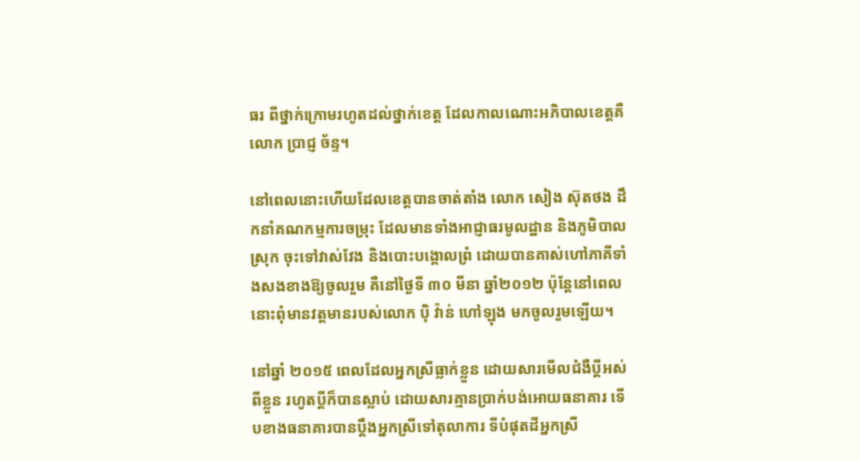ធរ ពីថ្នាក់ក្រោមរហូតដល់ថ្នាក់ខេត្ត ដែលកាលណោះអភិបាលខេត្តគឺលោក ប្រាជ្ញ ច័ន្ទ។

នៅពេលនោះហើយដែលខេត្តបានចាត់តាំង លោក សៀង ស៊ុតថង ដឹកនាំគណកម្មការចម្រុះ ដែលមានទាំងអាជ្ញាធរមូលដ្ឋាន និងភូមិបាលស្រុក ចុះទៅវាស់វែង និងបោះបង្គោលព្រំ ដោយបានគាស់ហៅភាគីទាំងសងខាងឱ្យចូលរួម គឺនៅថ្ងៃទី ៣០ មីនា ឆ្នាំ២០១២ ប៉ុន្តែនៅពេលនោះពុំមានវត្តមានរបស់លោក បុិ វ៉ាន់ ហៅឡុង មកចូលរួមឡើយ។

នៅឆ្នាំ ២០១៥ ពេលដែលអ្នកស្រីធ្លាក់ខ្លួន ដោយសារមើលជំងឺប្តីអស់ពីខ្លួន រហូតប្តីក៏បានស្លាប់ ដោយសារគ្មានប្រាក់បង់អោយធនាគារ ទើបខាងធនាគារបានប្តឹងអ្នកស្រីទៅតុលាការ ទីបំផុតដីអ្នកស្រី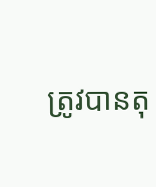ត្រូវបានតុ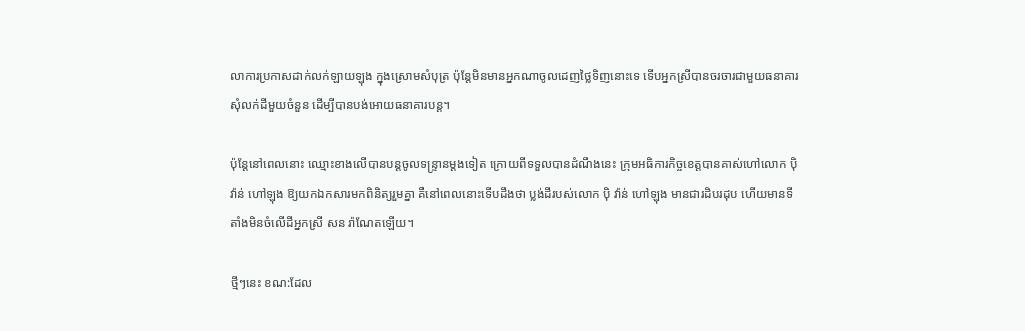លាការប្រកាសដាក់លក់ឡាយឡុង ក្នុងស្រោមសំបុត្រ ប៉ុន្តែមិនមានអ្នកណាចូលដេញថ្លៃទិញនោះទេ ទើបអ្នកស្រីបានចរចារជាមួយធនាគារ សុំលក់ដីមួយចំនួន ដើម្បីបានបង់អោយធនាគារបន្ត។

ប៉ុន្តែនៅពេលនោះ ឈ្មោះខាងលើបានបន្តចូលទន្ទ្រានម្តងទៀត ក្រោយពីទទួលបានដំណឹងនេះ ក្រុមអធិការកិច្ចខេត្តបានគាស់ហៅលោក បុិ វ៉ាន់ ហៅឡុង ឱ្យយកឯកសារមកពិនិត្យរួមគ្នា គឺនៅពេលនោះទើបដឹងថា ប្លង់ដីរបស់លោក បុិ វ៉ាន់ ហៅឡុង មានជារដិបរដុប ហើយមានទីតាំងមិនចំលើដីអ្នកស្រី សន រ៉ាណែតឡើយ។

ថ្មីៗនេះ ខណ:ដែល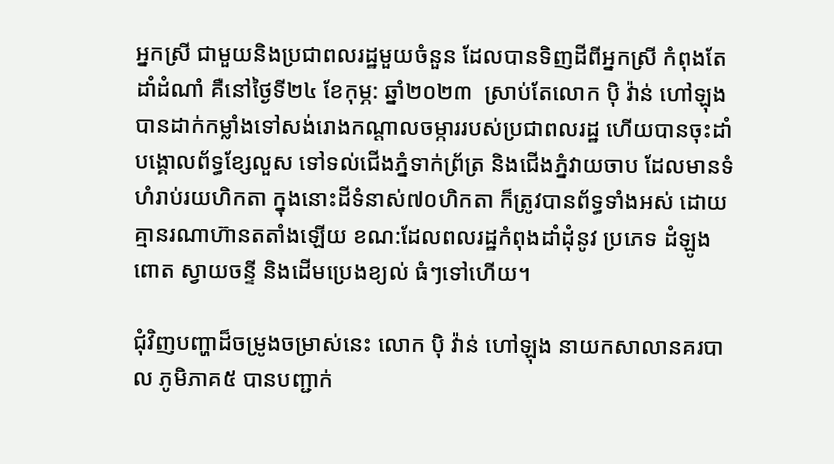អ្នកស្រី ជាមួយនិងប្រជាពលរដ្ឋមួយចំនួន ដែលបានទិញដីពីអ្នកស្រី កំពុងតែដាំដំណាំ គឺនៅថ្ងៃទី២៤ ខែកុម្ភ: ឆ្នាំ២០២៣  ស្រាប់តែលោក បុិ វ៉ាន់ ហៅឡុង បានដាក់កម្លាំងទៅសង់រោងកណ្តាលចម្ការរបស់ប្រជាពលរដ្ឋ ហើយបានចុះដាំបង្គោលព័ទ្ធខ្សែលួស ទៅទល់ជើងភ្នំទាក់ព្រ័ត្រ និងជើងភ្នំវាយចាប ដែលមានទំហំរាប់រយហិកតា ក្នុងនោះដីទំនាស់៧០ហិកតា ក៏ត្រូវបានព័ទ្ធទាំងអស់ ដោយគ្មានរណាហ៊ានតតាំងឡើយ ខណ:ដែលពលរដ្ឋកំពុងដាំដុំនូវ ប្រភេទ ដំឡូង ពោត ស្វាយចន្ទី និងដើមប្រេងខ្យល់ ធំៗទៅហើយ។

ជុំវិញបញ្ហាដ៏ចម្រូងចម្រាស់នេះ លោក បុិ វ៉ាន់ ហៅឡុង នាយកសាលានគរបាល ភូមិភាគ៥ បានបញ្ជាក់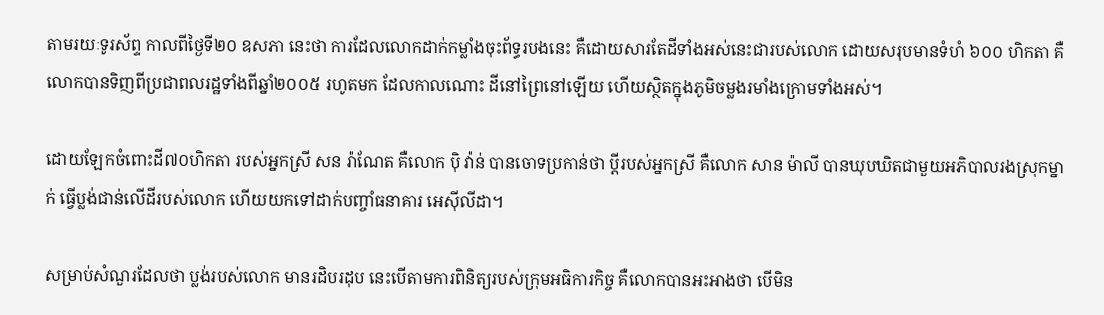តាមរយៈទូរស័ព្ទ កាលពីថ្ងៃទី២០ ឧសភា នេះថា ការដែលលោកដាក់កម្លាំងចុះព័ទ្ធរបងនេះ គឺដោយសារតែដីទាំងអស់នេះជារបស់លោក ដោយសរុបមានទំហំ ៦០០ ហិកតា គឺលោកបានទិញពីប្រជាពលរដ្ឋទាំងពីឆ្នាំ២០០៥ រហូតមក ដែលកាលណោះ ដីនៅព្រៃនៅឡើយ ហើយស្ថិតក្នុងភូមិចម្លងរមាំងក្រោមទាំងអស់។

ដោយឡែកចំពោះដី៧០ហិកតា របស់អ្នកស្រី សន រ៉ាណែត គឺលោក បុិ វ៉ាន់ បានចោទប្រកាន់ថា ប្តីរបស់អ្នកស្រី គឺលោក សាន ម៉ាលី បានឃុបឃិតជាមួយអភិបាលរងស្រុកម្នាក់ ធ្វើប្លង់ជាន់លើដីរបស់លោក ហើយយកទៅដាក់បញ្ចាំធនាគារ អេសុីលីដា។

សម្រាប់សំណួរដែលថា ប្លង់របស់លោក មានរដិបរដុប នេះបើតាមការពិនិត្យរបស់ក្រុមអធិការកិច្ច គឺលោកបានអះអាងថា បើមិន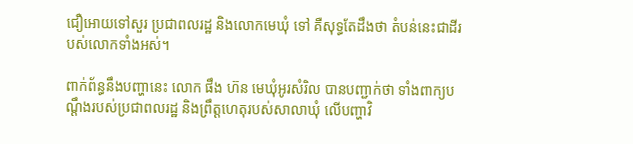ជឿអោយទៅសួរ ប្រជាពលរដ្ឋ និងលោកមេឃុំ ទៅ គឺសុទ្ធតែដឹងថា តំបន់នេះជាដីរបស់លោកទាំងអស់។

ពាក់ព័ន្ធនឹងបញ្ហានេះ លោក ផឹង ហ៊ន មេឃុំអូរសំរិល បានបញ្ជាក់ថា ទាំងពាក្យបណ្តឹងរបស់ប្រជាពលរដ្ឋ និងព្រឹត្តហេតុរបស់សាលាឃុំ លើបញ្ហាវិ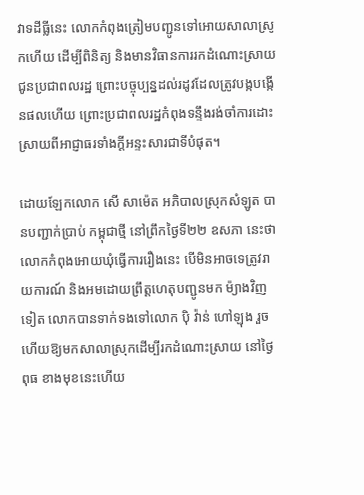វាទដីធ្លីនេះ លោកកំពុងត្រៀមបញ្ជូនទៅអោយសាលាស្រូកហើយ ដើម្បីពិនិត្យ និងមានវិធានការរកដំណោះស្រាយជូនប្រជាពលរដ្ឋ ព្រោះបច្ចុប្បន្នដល់រដូវដែលត្រូវបង្កបង្កើនផលហើយ ព្រោះប្រជាពលរដ្ឋកំពុងទន្ទឹងរង់ចាំការដោះស្រាយពីអាជ្ញាធរទាំងក្តីអន្ទះសារជាទីបំផុត។

ដោយឡែកលោក សើ សាម៉េត អភិបាលស្រុកសំឡូត បានបញ្ជាក់ប្រាប់ កម្ពុជាថ្មី នៅព្រឹកថ្ងៃទី២២ ឧសភា នេះថា លោកកំពុងអោយឃុំធ្វើការរឿងនេះ បើមិនអាចទេត្រូវរាយការណ៍ និងអមដោយព្រឹត្តហេតុបញ្ជូនមក ម៉្យាងវិញទៀត លោកបានទាក់ទងទៅលោក បុិ វ៉ាន់ ហៅឡុង រួចហើយឱ្យមកសាលាស្រុកដើម្បីរកដំណោះស្រាយ នៅថ្ងៃពុធ ខាងមុខនេះហើយ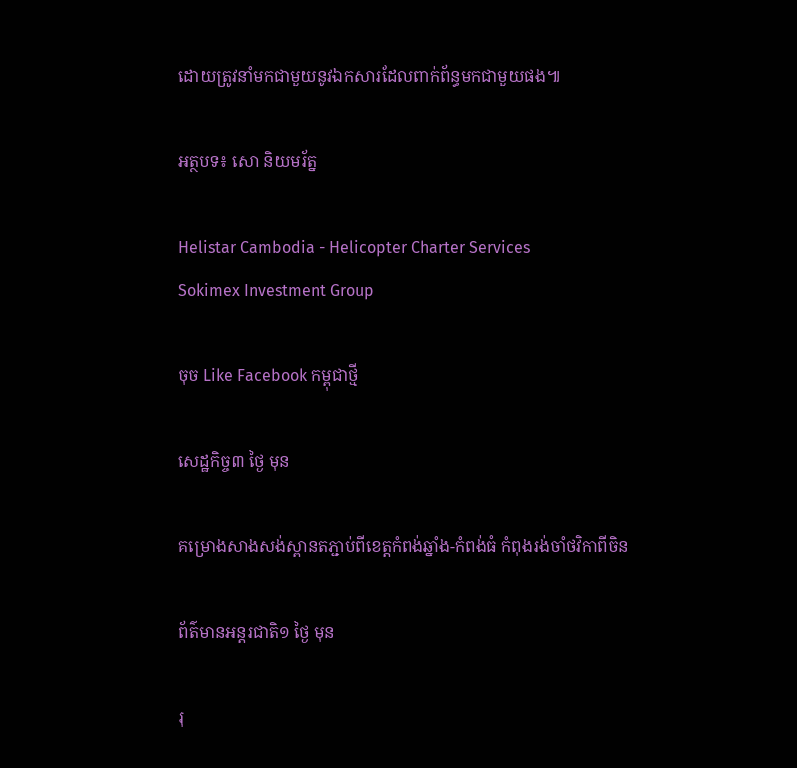ដោយត្រូវនាំមកជាមួយនូវឯកសារដែលពាក់ព័ន្ធមកជាមួយផង៕

អត្ថបទ៖ សោ និយមរ័ត្ន

Helistar Cambodia - Helicopter Charter Services
Sokimex Investment Group

ចុច Like Facebook កម្ពុជាថ្មី

សេដ្ឋកិច្ច៣ ថ្ងៃ មុន

គម្រោងសាងសង់ស្ពានតភ្ជាប់ពីខេត្តកំពង់ឆ្នាំង-កំពង់ធំ កំពុងរង់ចាំថវិកាពីចិន

ព័ត៌មានអន្ដរជាតិ១ ថ្ងៃ មុន

រុ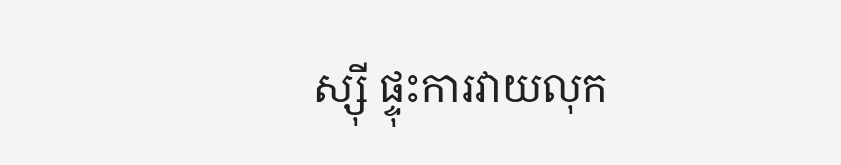ស្ស៊ី ផ្ទុះការវាយលុក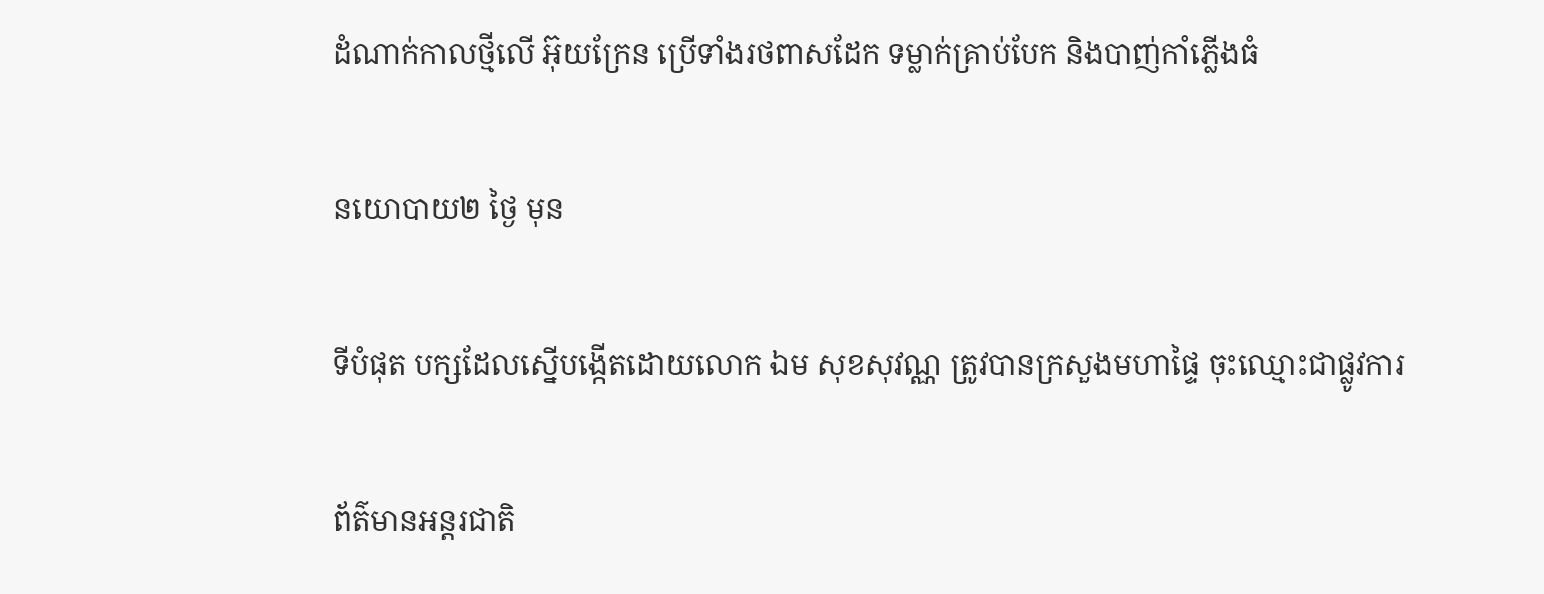ដំណាក់កាលថ្មីលើ អ៊ុយក្រែន ប្រើទាំងរថពាសដែក ទម្លាក់គ្រាប់បែក និងបាញ់កាំភ្លើងធំ

នយោបាយ២ ថ្ងៃ មុន

ទីបំផុត បក្សដែលស្នើបង្កើតដោយលោក ឯម សុខសុវណ្ណ ត្រូវបានក្រសួងមហាផ្ទៃ ចុះឈ្មោះជាផ្លូវការ

ព័ត៌មានអន្ដរជាតិ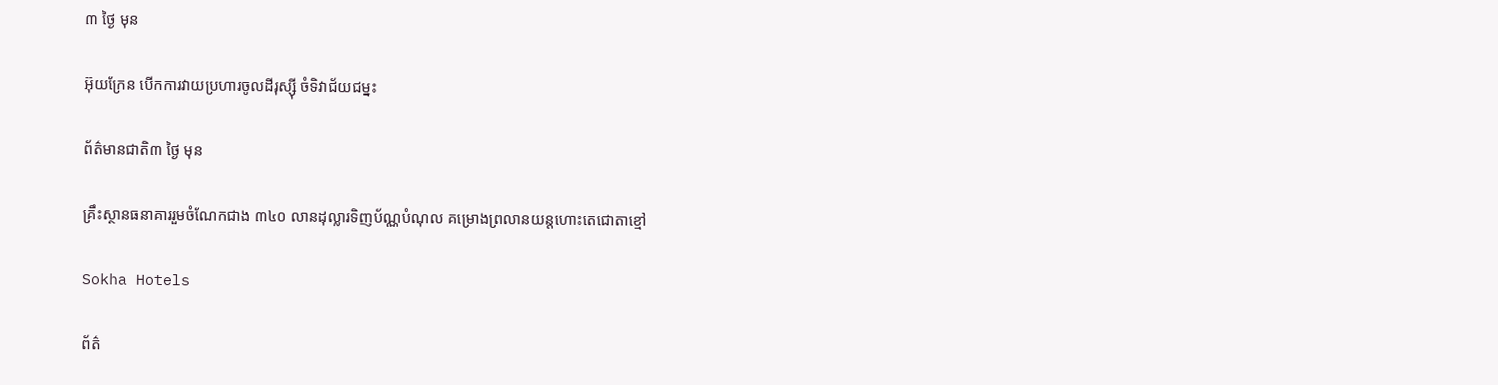៣ ថ្ងៃ មុន

អ៊ុយក្រែន បើកការវាយប្រហារចូលដីរុស្ស៊ី ចំទិវាជ័យជម្នះ

ព័ត៌មានជាតិ៣ ថ្ងៃ មុន

គ្រឹះស្ថានធនាគាររួមចំណែកជាង ៣៤០ លានដុល្លារទិញប័ណ្ណបំណុល គម្រោងព្រលានយន្តហោះតេជោតាខ្មៅ

Sokha Hotels

ព័ត៌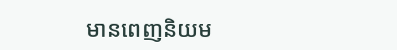មានពេញនិយម